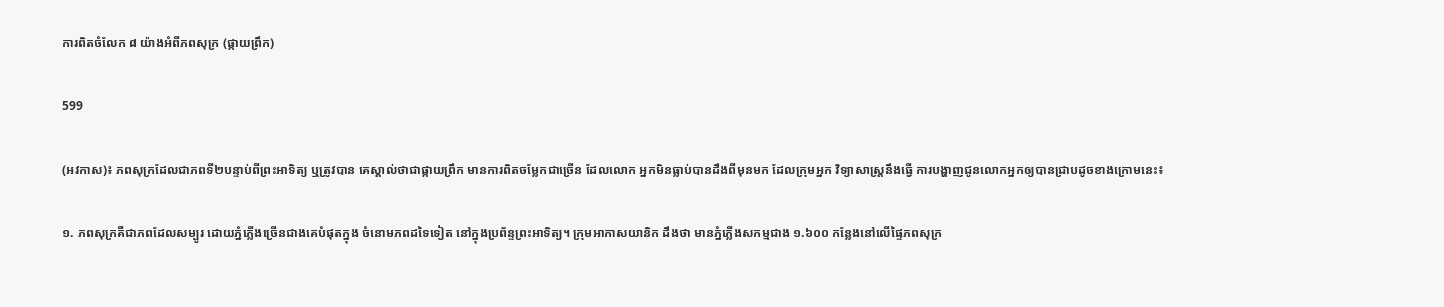ការពិតចំលែក ៨ យ៉ាងអំពីភពសុក្រ (ផ្កាយព្រឹក)

599

(អវកាស)៖ ភពសុក្រដែលជាភពទី២បន្ទាប់ពីព្រះអាទិត្យ ឬត្រូវបាន គេស្គាល់ថាជាផ្កាយព្រឹក មានការពិតចម្លែកជាច្រើន ដែលលោក អ្នកមិនធ្លាប់បានដឹងពីមុនមក ដែលក្រុមអ្នក វិទ្យាសាស្រ្តនឹងធ្វើ ការបង្ហាញជូនលោកអ្នកឲ្យបានជ្រាបដូចខាងក្រោមនេះ៖

១. ភពសុក្រគឺជាភពដែលសម្បូរ ដោយភ្នំភ្លើងច្រើនជាងគេបំផុតក្នុង ចំនោមភពដទៃទៀត នៅក្នុងប្រព័ន្ទព្រះអាទិត្យ។ ក្រុមអាកាសយានិក ដឹងថា មានភ្នំភ្លើងសកម្មជាង ១.៦០០ កន្លែងនៅលើផ្ទៃភពសុក្រ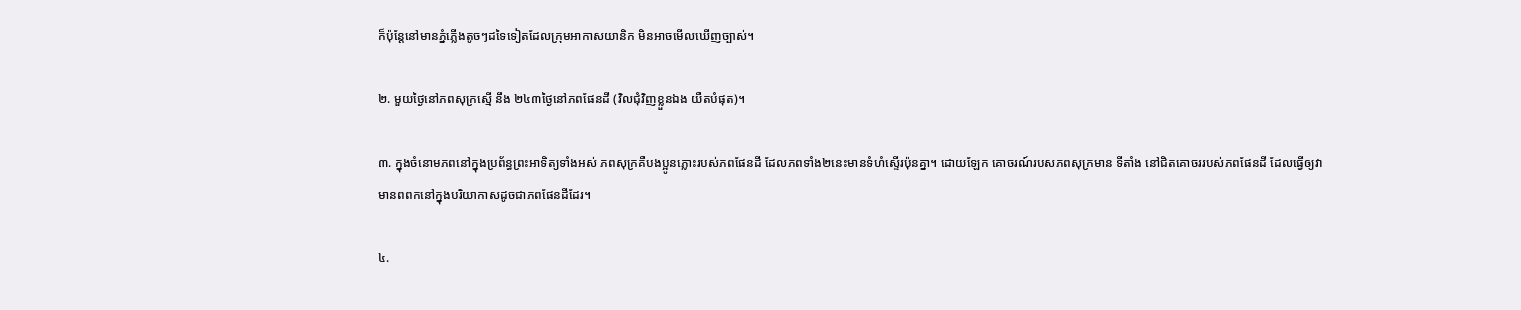ក៏ប៉ុន្តែនៅមានភ្នំភ្លើងតូចៗដទៃទៀតដែលក្រុមអាកាសយានិក មិនអាចមើលឃើញច្បាស់។

២. មួយថ្ងៃនៅភពសុក្រស្មើ នឹង ២៤៣ថ្ងៃនៅភពផែនដី (វិលជុំវិញខ្លួនឯង យឺតបំផុត)។

៣. ក្នុងចំនោមភពនៅក្នុងប្រព័ន្ធព្រះអាទិត្យទាំងអស់ ភពសុក្រគឺបងប្អូនភ្លោះរបស់ភពផែនដី ដែលភពទាំង២នេះមានទំហំស្ទើរប៉ុនគ្នា។ ដោយឡែក គោចរណ៍របសភពសុក្រមាន ទីតាំង នៅជិតគោចររបស់ភពផែនដី ដែលធ្វើឲ្យវាមានពពកនៅក្នុងបរិយាកាសដូចជាភពផែនដីដែរ។

៤.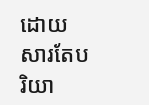ដោយសារតែបរិយា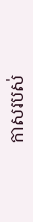កាសរបស់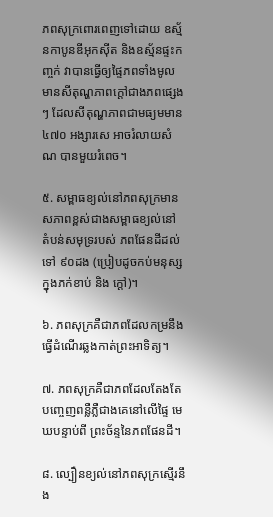ភពសុក្រពោរពេញទៅដោយ ឧស្ម័នកាបូនឌីអុកស៊ីត និងឧស្ម័នផ្ទះកញ្ចក់ វាបានធ្វើឲ្យផ្ទៃភពទាំងមូលមានសីតុណ្ហភាពក្តៅជាងភពផ្សេងៗ ដែលសីតុណ្ហភាពជាមធ្យមមាន ៤៧០ អង្សារសេ អាចរំលាយសំណ បានមួយរំពេច។

៥. សម្ពាធខ្យល់នៅភពសុក្រមានសភាពខ្ពស់ជាងសម្ពាធខ្យល់នៅ តំបន់សមុទ្ររបស់ ភពផែនដីដល់ទៅ ៩០ដង (ប្រៀបដូចកប់មនុស្សក្នុងភក់ខាប់ និង ក្តៅ)។

៦. ភពសុក្រគឺជាភពដែលកម្រនឹងធ្វើដំណើរឆ្លងកាត់ព្រះអាទិត្យ។

៧. ភពសុក្រគឺជាភពដែលតែងតែបញ្ចេញពន្លឺភ្លឺជាងគេនៅលើផ្ទៃ មេឃបន្ទាប់ពី ព្រះច័ន្ទនៃភពផែនដី។

៨. ល្បឿនខ្យល់នៅភពសុក្រស្មើរនឹង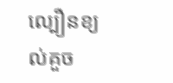ល្បឿនខ្យល់គួច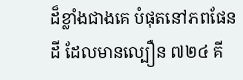ដ៏ខ្លាំងជាងគេ បំផុតនៅភពផែនដី ដែលមានល្បឿន ៧២៤ គី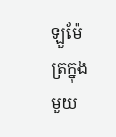ឡួម៉ែត្រក្នុងមួយ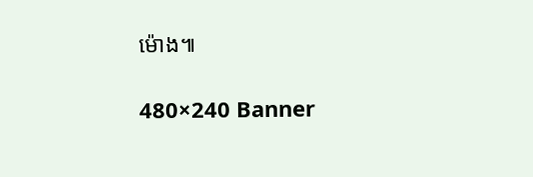ម៉ោង៕

480×240 Banner